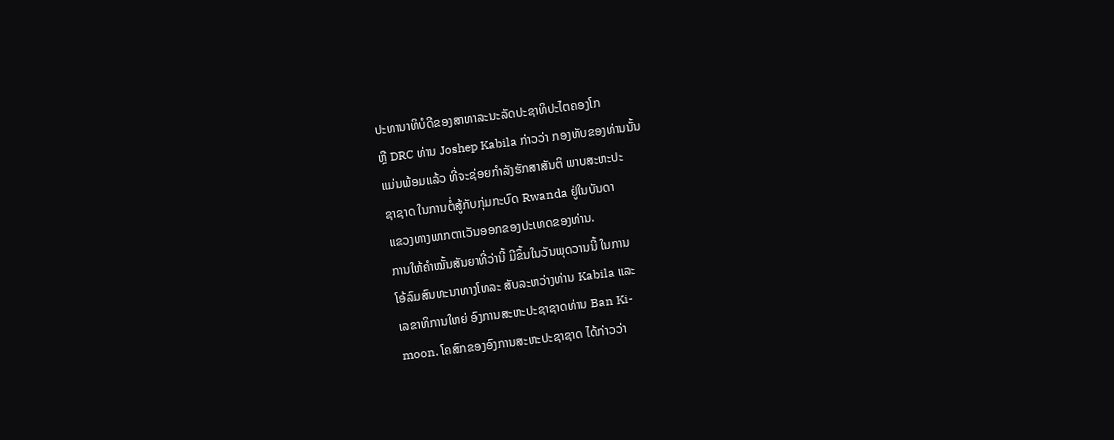ປະທານາທິບໍດີຂອງສາທາລະນະລັດປະຊາທິປະໄຕຄອງໂກ
ຫຼື DRC ທ່ານ Joshep Kabila ກ່າວວ່າ ກອງທັບຂອງທ່ານນັ້ນ
ແມ່ນພ້ອມແລ້ວ ທີ່ຈະຊ່ອຍກຳລັງຮັກສາສັນຕິ ພາບສະຫະປະ
ຊາຊາດ ໃນການຕໍ່ສູ້ກັບກຸ່ມກະບົດ Rwanda ຢູ່ໃນບັນດາ
ແຂວງທາງພາກຕາເວັນອອກຂອງປະເທດຂອງທ່ານ.
ການໃຫ້ຄຳໝັ້ນສັນຍາທີ່ວ່ານີ້ ມີຂຶ້ນໃນວັນພຸດວານນີ້ ໃນການ
ໂອ້ລົມສົນທະນາທາງໂທລະ ສັບລະຫວ່າງທ່ານ Kabila ແລະ
ເລຂາທິການໃຫຍ່ ອົງການສະຫະປະຊາຊາດທ່ານ Ban Ki-
moon. ໂຄສົກຂອງອົງການສະຫະປະຊາຊາດ ໄດ້ກ່າວວ່າ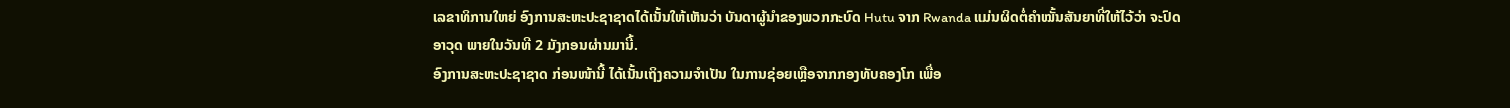ເລຂາທິການໃຫຍ່ ອົງການສະຫະປະຊາຊາດໄດ້ເນັ້ນໃຫ້ເຫັນວ່າ ບັນດາຜູ້ນຳຂອງພວກກະບົດ Hutu ຈາກ Rwanda ແມ່ນຜິດຕໍ່ຄຳໝັ້ນສັນຍາທີ່ໃຫ້ໄວ້ວ່າ ຈະປົດອາວຸດ ພາຍໃນວັນທີ 2 ມັງກອນຜ່ານມານີ້.
ອົງການສະຫະປະຊາຊາດ ກ່ອນໜ້ານີ້ ໄດ້ເນັ້ນເຖິງຄວາມຈຳເປັນ ໃນການຊ່ອຍເຫຼືອຈາກກອງທັບຄອງໂກ ເພື່ອ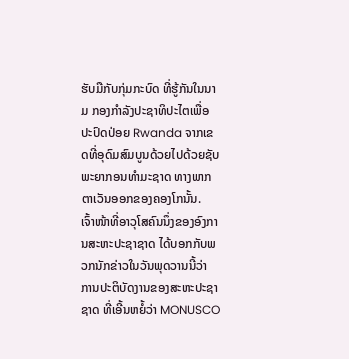ຮັບມືກັບກຸ່ມກະບົດ ທີ່ຮູ້ກັນໃນນາມ ກອງກຳລັງປະຊາທິປະໄຕເພື່ອປະປົດປ່ອຍ Rwanda ຈາກເຂດທີ່ອຸດົມສົມບູນດ້ວຍໄປດ້ວຍຊັບພະຍາກອນທຳມະຊາດ ທາງພາກຕາເວັນອອກຂອງຄອງໂກນັ້ນ.
ເຈົ້າໜ້າທີ່ອາວຸໂສຄົນນຶ່ງຂອງອົງການສະຫະປະຊາຊາດ ໄດ້ບອກກັບພວກນັກຂ່າວໃນວັນພຸດວານນີ້ວ່າ ການປະຕິບັດງານຂອງສະຫະປະຊາຊາດ ທີ່ເອີ້ນຫຍໍ້ວ່າ MONUSCO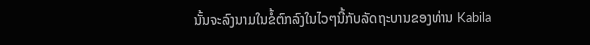ນັ້ນຈະລົງນາມໃນຂໍ້ຕົກລົງໃນໄວໆນີ້ກັບລັດຖະບານຂອງທ່ານ Kabila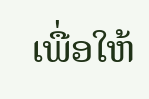ເພື່ອໃຫ້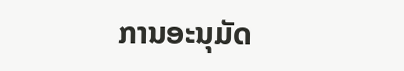ການອະນຸມັດ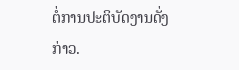ຕໍ່ການປະຕິບັດງານດັ່ງກ່າວ.